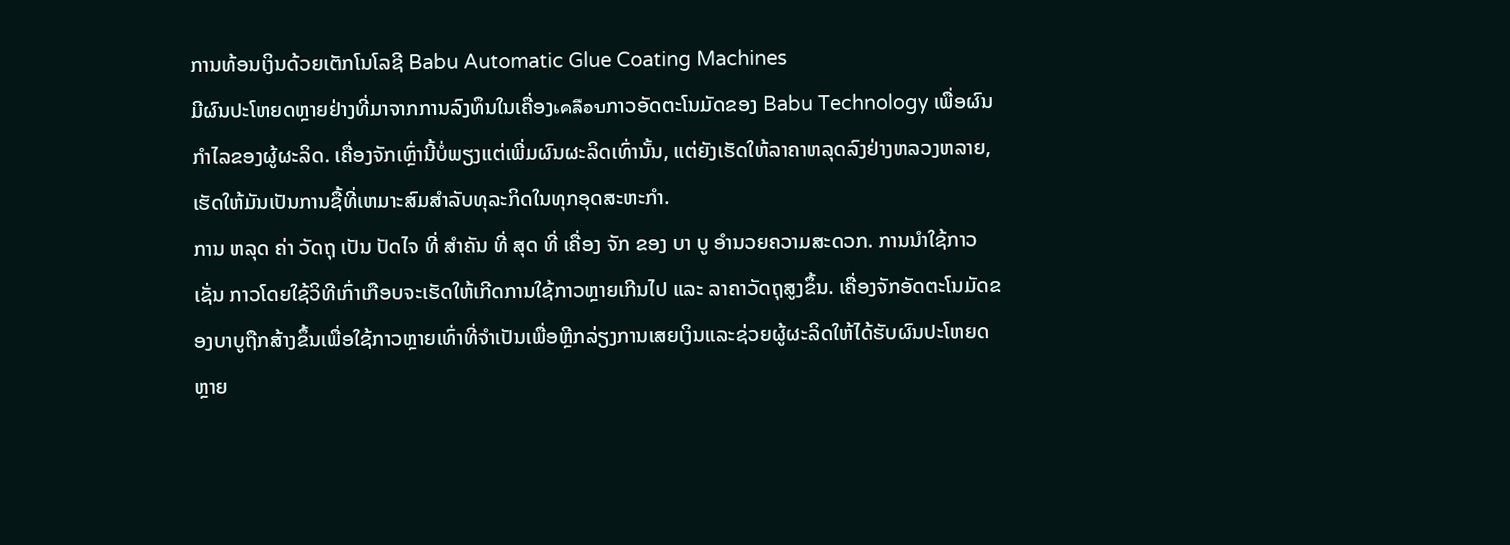ການທ້ອນເງິນດ້ວຍເຕັກໂນໂລຊີ Babu Automatic Glue Coating Machines
ມີຜົນປະໂຫຍດຫຼາຍຢ່າງທີ່ມາຈາກການລົງທຶນໃນເຄື່ອງเคลือบກາວອັດຕະໂນມັດຂອງ Babu Technology ເພື່ອຜົນກໍາໄລຂອງຜູ້ຜະລິດ. ເຄື່ອງຈັກເຫຼົ່ານີ້ບໍ່ພຽງແຕ່ເພີ່ມຜົນຜະລິດເທົ່ານັ້ນ, ແຕ່ຍັງເຮັດໃຫ້ລາຄາຫລຸດລົງຢ່າງຫລວງຫລາຍ, ເຮັດໃຫ້ມັນເປັນການຊື້ທີ່ເຫມາະສົມສໍາລັບທຸລະກິດໃນທຸກອຸດສະຫະກໍາ.
ການ ຫລຸດ ຄ່າ ວັດຖຸ ເປັນ ປັດໄຈ ທີ່ ສໍາຄັນ ທີ່ ສຸດ ທີ່ ເຄື່ອງ ຈັກ ຂອງ ບາ ບູ ອໍານວຍຄວາມສະດວກ. ການນໍາໃຊ້ກາວເຊັ່ນ ກາວໂດຍໃຊ້ວິທີເກົ່າເກືອບຈະເຮັດໃຫ້ເກີດການໃຊ້ກາວຫຼາຍເກີນໄປ ແລະ ລາຄາວັດຖຸສູງຂຶ້ນ. ເຄື່ອງຈັກອັດຕະໂນມັດຂອງບາບູຖືກສ້າງຂຶ້ນເພື່ອໃຊ້ກາວຫຼາຍເທົ່າທີ່ຈໍາເປັນເພື່ອຫຼີກລ່ຽງການເສຍເງິນແລະຊ່ວຍຜູ້ຜະລິດໃຫ້ໄດ້ຮັບຜົນປະໂຫຍດຫຼາຍ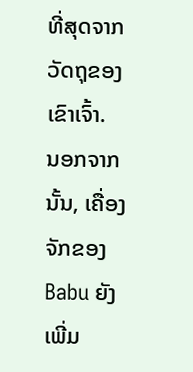ທີ່ສຸດຈາກວັດຖຸຂອງເຂົາເຈົ້າ.
ນອກຈາກນັ້ນ, ເຄື່ອງຈັກຂອງ Babu ຍັງເພີ່ມ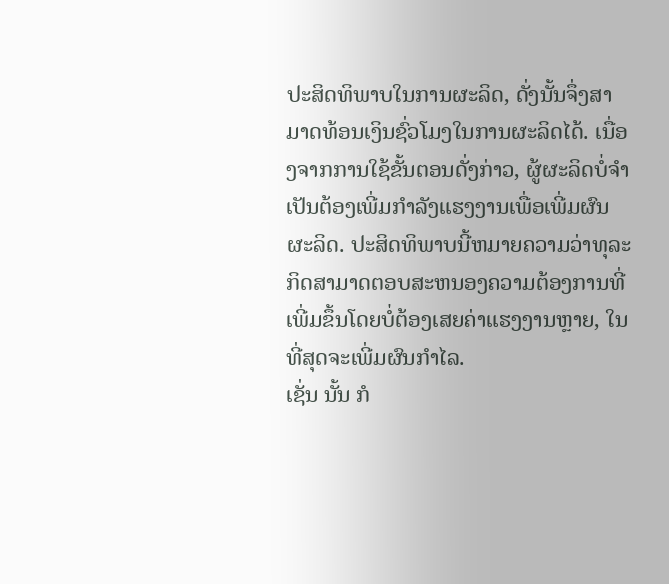ປະສິດທິພາບໃນການຜະລິດ, ດັ່ງນັ້ນຈຶ່ງສາມາດທ້ອນເງິນຊົ່ວໂມງໃນການຜະລິດໄດ້. ເນື່ອງຈາກການໃຊ້ຂັ້ນຕອນດັ່ງກ່າວ, ຜູ້ຜະລິດບໍ່ຈໍາເປັນຕ້ອງເພີ່ມກໍາລັງແຮງງານເພື່ອເພີ່ມຜົນຜະລິດ. ປະສິດທິພາບນີ້ຫມາຍຄວາມວ່າທຸລະກິດສາມາດຕອບສະຫນອງຄວາມຕ້ອງການທີ່ເພີ່ມຂຶ້ນໂດຍບໍ່ຕ້ອງເສຍຄ່າແຮງງານຫຼາຍ, ໃນທີ່ສຸດຈະເພີ່ມຜົນກໍາໄລ.
ເຊັ່ນ ນັ້ນ ກໍ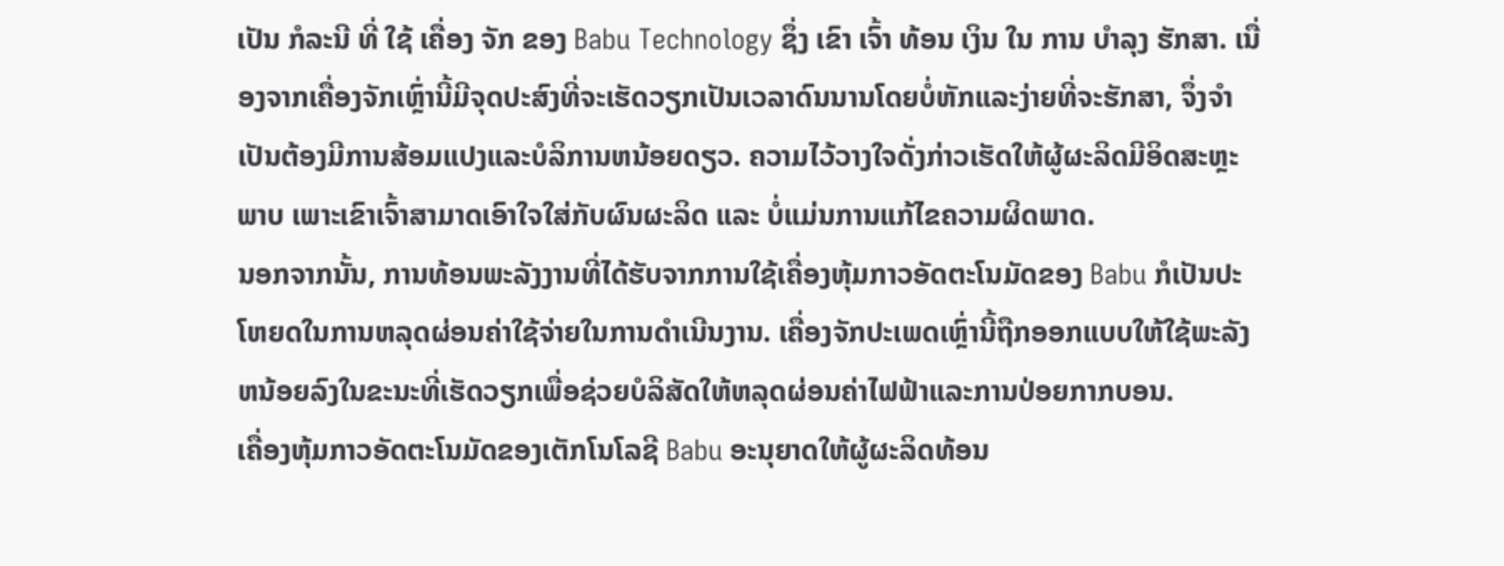ເປັນ ກໍລະນີ ທີ່ ໃຊ້ ເຄື່ອງ ຈັກ ຂອງ Babu Technology ຊຶ່ງ ເຂົາ ເຈົ້າ ທ້ອນ ເງິນ ໃນ ການ ບໍາລຸງ ຮັກສາ. ເນື່ອງຈາກເຄື່ອງຈັກເຫຼົ່ານີ້ມີຈຸດປະສົງທີ່ຈະເຮັດວຽກເປັນເວລາດົນນານໂດຍບໍ່ຫັກແລະງ່າຍທີ່ຈະຮັກສາ, ຈຶ່ງຈໍາເປັນຕ້ອງມີການສ້ອມແປງແລະບໍລິການຫນ້ອຍດຽວ. ຄວາມໄວ້ວາງໃຈດັ່ງກ່າວເຮັດໃຫ້ຜູ້ຜະລິດມີອິດສະຫຼະພາບ ເພາະເຂົາເຈົ້າສາມາດເອົາໃຈໃສ່ກັບຜົນຜະລິດ ແລະ ບໍ່ແມ່ນການແກ້ໄຂຄວາມຜິດພາດ.
ນອກຈາກນັ້ນ, ການທ້ອນພະລັງງານທີ່ໄດ້ຮັບຈາກການໃຊ້ເຄື່ອງຫຸ້ມກາວອັດຕະໂນມັດຂອງ Babu ກໍເປັນປະໂຫຍດໃນການຫລຸດຜ່ອນຄ່າໃຊ້ຈ່າຍໃນການດໍາເນີນງານ. ເຄື່ອງຈັກປະເພດເຫຼົ່ານີ້ຖືກອອກແບບໃຫ້ໃຊ້ພະລັງຫນ້ອຍລົງໃນຂະນະທີ່ເຮັດວຽກເພື່ອຊ່ວຍບໍລິສັດໃຫ້ຫລຸດຜ່ອນຄ່າໄຟຟ້າແລະການປ່ອຍກາກບອນ.
ເຄື່ອງຫຸ້ມກາວອັດຕະໂນມັດຂອງເຕັກໂນໂລຊີ Babu ອະນຸຍາດໃຫ້ຜູ້ຜະລິດທ້ອນ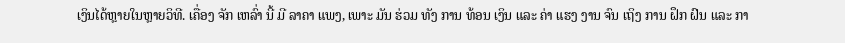ເງິນໄດ້ຫຼາຍໃນຫຼາຍວິທີ. ເຄື່ອງ ຈັກ ເຫລົ່າ ນີ້ ມີ ລາຄາ ແພງ, ເພາະ ມັນ ຮ່ວມ ທັງ ການ ທ້ອນ ເງິນ ແລະ ຄ່າ ແຮງ ງານ ຈົນ ເຖິງ ການ ຝຶກ ຝົນ ແລະ ກາ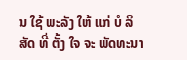ນ ໃຊ້ ພະລັງ ໃຫ້ ແກ່ ບໍ ລິ ສັດ ທີ່ ຕັ້ງ ໃຈ ຈະ ພັດທະນາ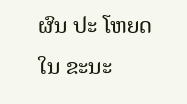ຜົນ ປະ ໂຫຍດ ໃນ ຂະນະ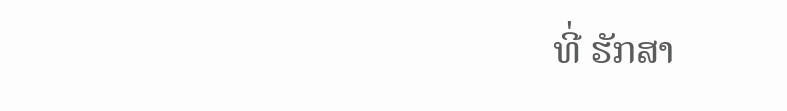ທີ່ ຮັກສາ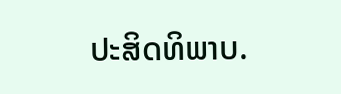ປະສິດທິພາບ.